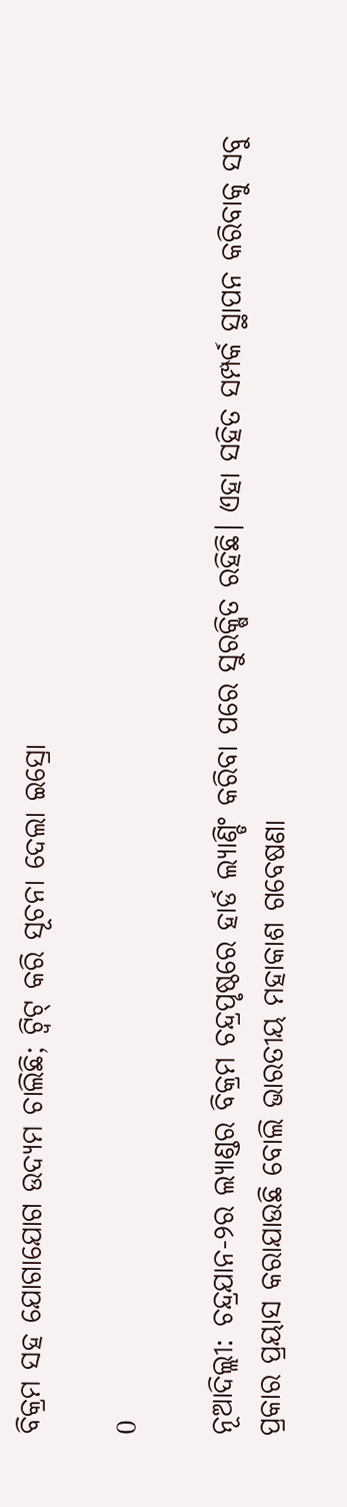ବିକ୍ରମ ସହ ଯୋଗାଯୋଗ ଉଦ୍ୟମ ଚାଲିଛି; ଟ୍ବିଟ୍‌ କରି ସୂଚନା ଦେଲା ଇସ୍ରୋ

0

ନୂଆଦିଲ୍ଲୀ: ଚନ୍ଦ୍ରଯାନ-୨ର ଲ୍ୟାଣ୍ଡର ବିକ୍ରମ ଚନ୍ଦ୍ରପୃଷ୍ଠରେ ହାର୍ଡ ଲ୍ୟାଣ୍ଡିଂ କରିବା ପରେ ସୁରକ୍ଷିତ ରହିଛି। ଏହା ସହିତ ସମ୍ପର୍କ ସ୍ଥାପନ କରିବାକୁ ସବୁ ପ୍ରକାର ପ୍ରୟାସ କରାଯାଉଛି ବୋଲି ଭାରତୀୟ ମହାକାଶ ଗବେଷଣା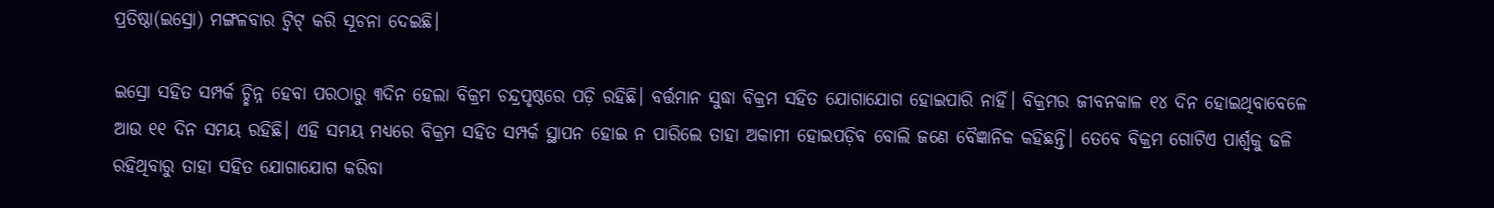ପ୍ରତିଷ୍ଠା(ଇସ୍ରୋ) ମଙ୍ଗଳବାର ଟ୍ବିଟ୍‌ କରି ସୂଚନା ଦେଇଛି।

ଇସ୍ରୋ ସହିତ ସମ୍ପର୍କ ଚ୍ଛିନ୍ନ ହେବା ପରଠାରୁ ୩ଦିନ ହେଲା ବିକ୍ରମ ଚନ୍ଦ୍ରପୃଷ୍ଠରେ ପଡ଼ି ରହିଛି। ବର୍ତ୍ତମାନ ସୁଦ୍ଧା ବିକ୍ରମ ସହିତ ଯୋଗାଯୋଗ ହୋଇପାରି ନାହିଁ। ବିକ୍ରମର ଜୀବନକାଳ ୧୪ ଦିନ ହୋଇଥିବାବେଳେ ଆଉ ୧୧ ଦିନ ସମୟ ରହିଛି। ଏହି ସମୟ ମଧ୍ୟରେ ବିକ୍ରମ ସହିତ ସମ୍ପର୍କ ସ୍ଥାପନ ହୋଇ ନ ପାରିଲେ ତାହା ଅକାମୀ ହୋଇପଡ଼ିବ ବୋଲି ଜଣେ ବୈଜ୍ଞାନିକ କହିଛନ୍ତି। ତେବେ ବିକ୍ରମ ଗୋଟିଏ ପାର୍ଶ୍ଵକୁ ଢଳି ରହିଥିବାରୁ ତାହା ସହିତ ଯୋଗାଯୋଗ କରିବା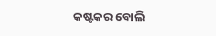କଷ୍ଟକର ବୋଲି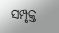ସମ୍ପୃକ୍ତ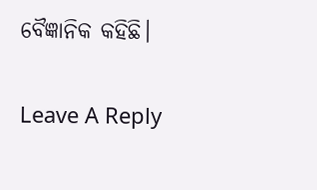ବୈଜ୍ଞାନିକ କହିଛି।

Leave A Reply